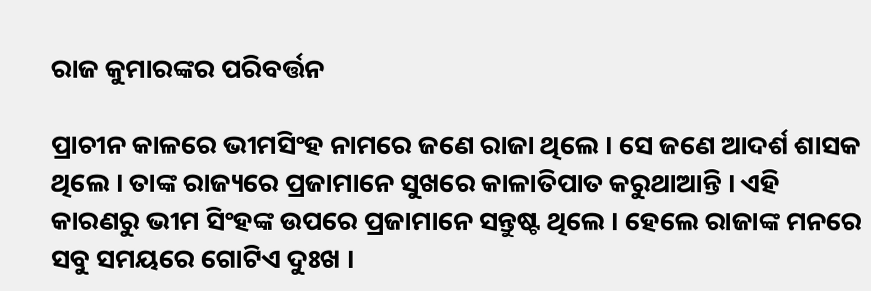ରାଜ କୁମାରଙ୍କର ପରିବର୍ତ୍ତନ

ପ୍ରାଚୀନ କାଳରେ ଭୀମସିଂହ ନାମରେ ଜଣେ ରାଜା ଥିଲେ । ସେ ଜଣେ ଆଦର୍ଶ ଶାସକ ଥିଲେ । ତାଙ୍କ ରାଜ୍ୟରେ ପ୍ରଜାମାନେ ସୁଖରେ କାଳାତିପାତ କରୁଥାଆନ୍ତି । ଏହି କାରଣରୁ ଭୀମ ସିଂହଙ୍କ ଉପରେ ପ୍ରଜାମାନେ ସନ୍ତୁଷ୍ଟ ଥିଲେ । ହେଲେ ରାଜାଙ୍କ ମନରେ ସବୁ ସମୟରେ ଗୋଟିଏ ଦୁଃଖ ।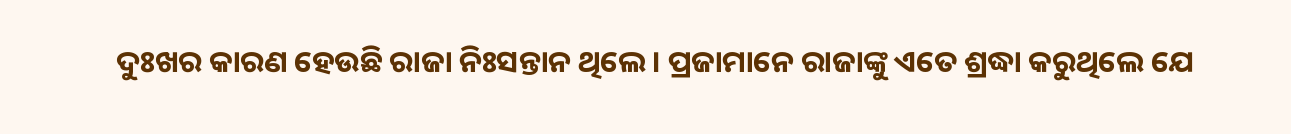ଦୁଃଖର କାରଣ ହେଉଛି ରାଜା ନିଃସନ୍ତାନ ଥିଲେ । ପ୍ରଜାମାନେ ରାଜାଙ୍କୁ ଏତେ ଶ୍ରଦ୍ଧା କରୁଥିଲେ ଯେ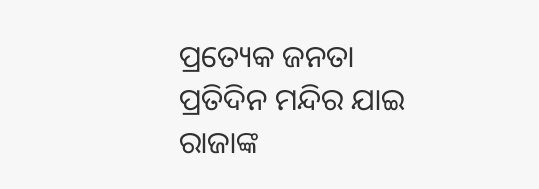ପ୍ରତ୍ୟେକ ଜନତା ପ୍ରତିଦିନ ମନ୍ଦିର ଯାଇ ରାଜାଙ୍କ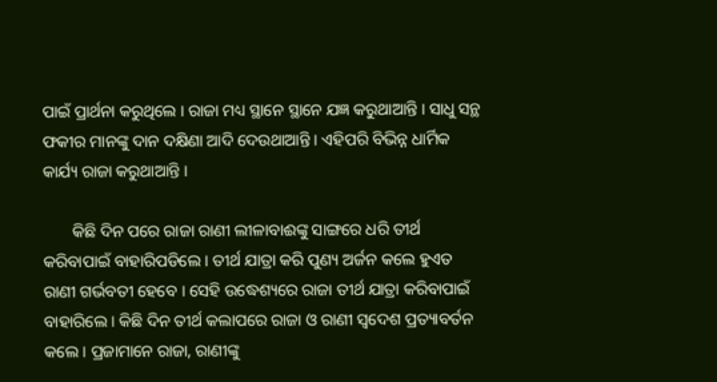ପାଇଁ ପ୍ରାର୍ଥନା କରୁଥିଲେ । ରାଜା ମଧ୍ୟ ସ୍ଥାନେ ସ୍ଥାନେ ଯଜ୍ଞ କରୁଥାଆନ୍ତି । ସାଧୁ ସନ୍ଥ ଫକୀର ମାନଙ୍କୁ ଦାନ ଦକ୍ଷିଣା ଆଦି ଦେଉଥାଆନ୍ତି । ଏହିପରି ବିଭିନ୍ନ ଧାର୍ମିକ କାର୍ଯ୍ୟ ରାଜା କରୁଥାଆନ୍ତି ।

       କିଛି ଦିନ ପରେ ରାଜା ରାଣୀ ଲୀଳାବାଈଙ୍କୁ ସାଙ୍ଗରେ ଧରି ତୀର୍ଥ କରିବାପାଇଁ ବାହାରିପଡିଲେ । ତୀର୍ଥ ଯାତ୍ରା କରି ପୁଣ୍ୟ ଅର୍ଜନ କଲେ ହୁଏତ ରାଣୀ ଗର୍ଭବତୀ ହେବେ । ସେହି ଉଦ୍ଧେଶ୍ୟରେ ରାଜା ତୀର୍ଥ ଯାତ୍ରା କରିବାପାଇଁ ବାହାରିଲେ । କିଛି ଦିନ ତୀର୍ଥ କଲାପରେ ରାଜା ଓ ରାଣୀ ସ୍ୱଦେଶ ପ୍ରତ୍ୟାବର୍ତନ କଲେ । ପ୍ରଜାମାନେ ରାଜା, ରାଣୀଙ୍କୁ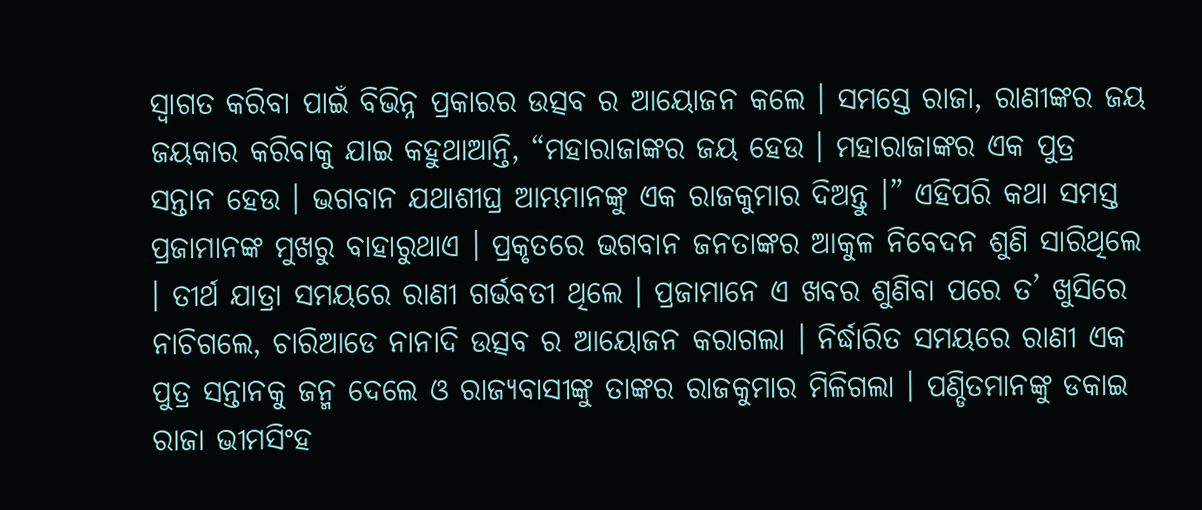ସ୍ୱାଗତ କରିବା ପାଇଁ ବିଭିନ୍ନ ପ୍ରକାରର ଉତ୍ସବ ର ଆୟୋଜନ କଲେ । ସମସ୍ତେ ରାଜା, ରାଣୀଙ୍କର ଜୟ ଜୟକାର କରିବାକୁ ଯାଇ କହୁଥାଆନ୍ତି, “ମହାରାଜାଙ୍କର ଜୟ ହେଉ । ମହାରାଜାଙ୍କର ଏକ ପୁତ୍ର ସନ୍ତାନ ହେଉ । ଭଗବାନ ଯଥାଶୀଘ୍ର ଆମ୍ଭମାନଙ୍କୁ ଏକ ରାଜକୁମାର ଦିଅନ୍ତୁ ।” ଏହିପରି କଥା ସମସ୍ତ ପ୍ରଜାମାନଙ୍କ ମୁଖରୁ ବାହାରୁଥାଏ । ପ୍ରକୃତରେ ଭଗବାନ ଜନତାଙ୍କର ଆକୁଳ ନିବେଦନ ଶୁଣି ସାରିଥିଲେ । ତୀର୍ଥ ଯାତ୍ରା ସମୟରେ ରାଣୀ ଗର୍ଭବତୀ ଥିଲେ । ପ୍ରଜାମାନେ ଏ ଖବର ଶୁଣିବା ପରେ ତ’ ଖୁସିରେ ନାଚିଗଲେ, ଚାରିଆଡେ ନାନାଦି ଉତ୍ସବ ର ଆୟୋଜନ କରାଗଲା । ନିର୍ଦ୍ଧାରିତ ସମୟରେ ରାଣୀ ଏକ ପୁତ୍ର ସନ୍ତାନକୁ ଜନ୍ମ ଦେଲେ ଓ ରାଜ୍ୟବାସୀଙ୍କୁ ତାଙ୍କର ରାଜକୁମାର ମିଳିଗଲା । ପଣ୍ଡିତମାନଙ୍କୁ ଡକାଇ ରାଜା ଭୀମସିଂହ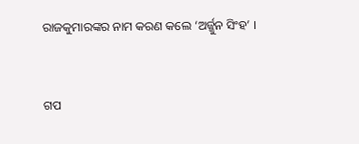ରାଜକୁମାରଙ୍କର ନାମ କରଣ କଲେ ‘ଅର୍ଜ୍ଜୁନ ସିଂହ’ ।


ଗପ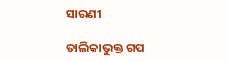ସାରଣୀ

ତାଲିକାଭୁକ୍ତ ଗପ